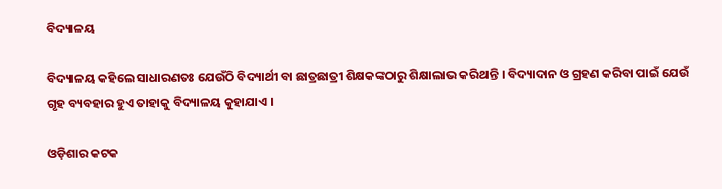ବିଦ୍ୟାଳୟ

ବିଦ୍ୟାଳୟ କହିଲେ ସାଧାରଣତଃ ଯେଉଁଠି ବିଦ୍ୟାର୍ଥୀ ବା ଛାତ୍ରଛାତ୍ରୀ ଶିକ୍ଷକଙ୍କଠାରୁ ଶିକ୍ଷାଲାଭ କରିଥାନ୍ତି । ବିଦ୍ୟାଦାନ ଓ ଗ୍ରହଣ କରିବା ପାଇଁ ଯେଉଁ ଗୃହ ବ୍ୟବହାର ହୁଏ ତାହାକୁ ବିଦ୍ୟାଳୟ କୁହାଯାଏ ।

ଓଡ଼ିଶାର କଟକ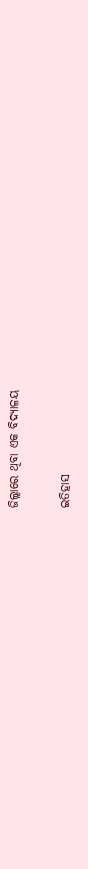ଜିଲ୍ଲାରେ ଥିବା ଏକ ବିଦ୍ୟାଳୟ

ଇତିହାସ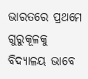ଭାରତରେ ପ୍ରଥମେ ଗୁରୁକୂଳକୁ ବିଦ୍ୟାଳୟ ଭାବେ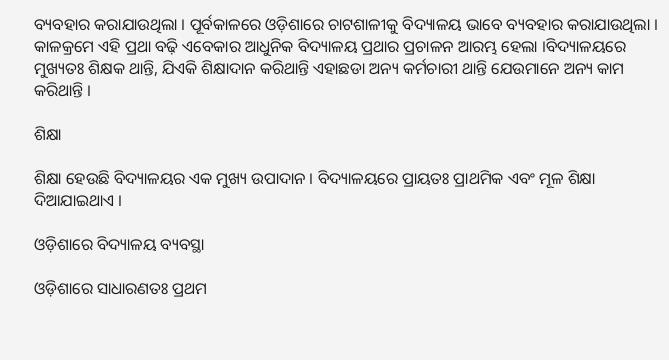ବ୍ୟବହାର କରାଯାଉଥିଲା । ପୂର୍ବକାଳରେ ଓଡ଼ିଶାରେ ଚାଟଶାଳୀକୁ ବିଦ୍ୟାଳୟ ଭାବେ ବ୍ୟବହାର କରାଯାଉଥିଲା । କାଳକ୍ରମେ ଏହି ପ୍ରଥା ବଢ଼ି ଏବେକାର ଆଧୁନିକ ବିଦ୍ୟାଳୟ ପ୍ରଥାର ପ୍ରଚାଳନ ଆରମ୍ଭ ହେଲା ।ବିଦ୍ୟାଳୟରେ ମୁଖ୍ୟତଃ ଶିକ୍ଷକ ଥାନ୍ତି, ଯିଏକି ଶିକ୍ଷାଦାନ କରିଥାନ୍ତି ଏହାଛଡା ଅନ୍ୟ କର୍ମଚାରୀ ଥାନ୍ତି ଯେଉମାନେ ଅନ୍ୟ କାମ କରିଥାନ୍ତି ।

ଶିକ୍ଷା

ଶିକ୍ଷା ହେଉଛି ବିଦ୍ୟାଳୟର ଏକ ମୁଖ୍ୟ ଉପାଦାନ । ବିଦ୍ୟାଳୟରେ ପ୍ରାୟତଃ ପ୍ରାଥମିକ ଏବଂ ମୂଳ ଶିକ୍ଷା ଦିଆଯାଇଥାଏ ।

ଓଡ଼ିଶାରେ ବିଦ୍ୟାଳୟ ବ୍ୟବସ୍ଥା

ଓଡ଼ିଶାରେ ସାଧାରଣତଃ ପ୍ରଥମ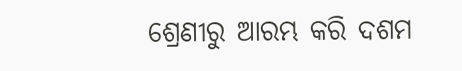ଶ୍ରେଣୀରୁ ଆରମ୍ଭ କରି ଦଶମ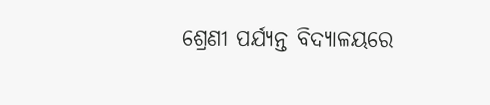ଶ୍ରେଣୀ ପର୍ଯ୍ୟନ୍ତ ବିଦ୍ୟାଳୟରେ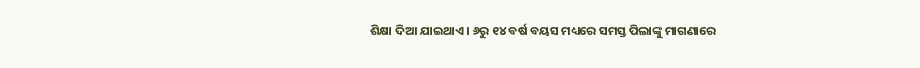ଶିକ୍ଷା ଦିଆ ଯାଇଥାଏ । ୬ରୁ ୧୪ ବର୍ଷ ବୟସ ମଧ୍ୟରେ ସମସ୍ତ ପିଲାଙ୍କୁ ମାଗଣାରେ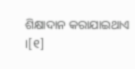ଶିକ୍ଷାଦାନ କରାଯାଇଥାଏ ।[୧]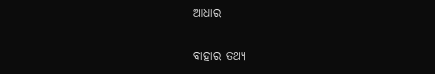ଆଧାର

ବାହାର ତଥ୍ୟ